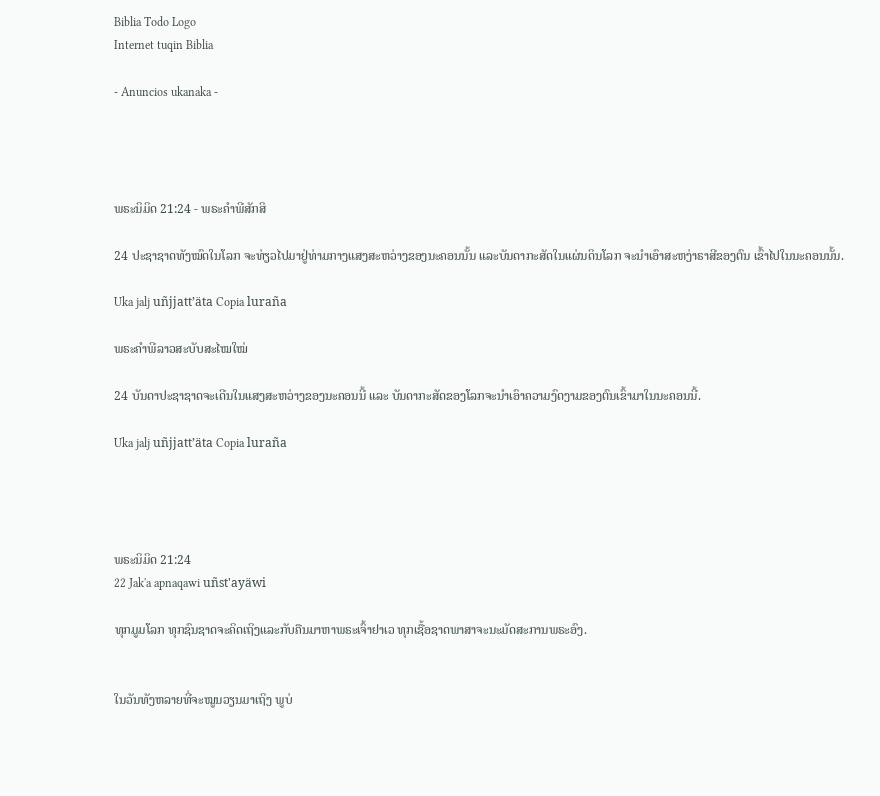Biblia Todo Logo
Internet tuqin Biblia

- Anuncios ukanaka -




ພຣະນິມິດ 21:24 - ພຣະຄຳພີສັກສິ

24 ປະຊາຊາດທັງໝົດໃນໂລກ ຈະທ່ຽວໄປມາຢູ່ທ່າມກາງແສງສະຫວ່າງຂອງນະຄອນນັ້ນ ແລະບັນດາກະສັດໃນແຜ່ນດິນໂລກ ຈະນຳເອົາສະຫງ່າຣາສີຂອງຕົນ ເຂົ້າໄປໃນນະຄອນນັ້ນ.

Uka jalj uñjjattʼäta Copia luraña

ພຣະຄຳພີລາວສະບັບສະໄໝໃໝ່

24 ບັນດາປະຊາຊາດຈະເດີນໃນແສງສະຫວ່າງຂອງນະຄອນນີ້ ແລະ ບັນດາກະສັດຂອງໂລກຈະນຳເອົາຄວາມງົດງາມຂອງຕົນເຂົ້າມາໃນນະຄອນນີ້.

Uka jalj uñjjattʼäta Copia luraña




ພຣະນິມິດ 21:24
22 Jak'a apnaqawi uñst'ayäwi

ທຸກມູມໂລກ ທຸກຊົນຊາດຈະຄິດເຖິງແລະກັບຄືນມາຫາພຣະເຈົ້າຢາເວ ທຸກເຊື້ອຊາດພາສາຈະນະມັດສະການພຣະອົງ.


ໃນວັນທັງຫລາຍທີ່ຈະໝູນວຽນມາເຖິງ ພູບ່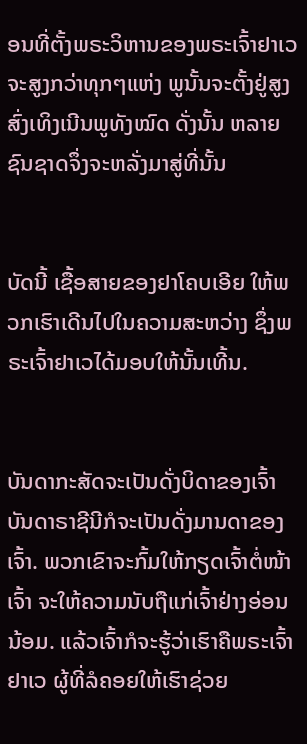ອນທີ່ຕັ້ງພຣະວິຫານຂອງພຣະເຈົ້າຢາເວຈະສູງກວ່າທຸກໆແຫ່ງ ພູນັ້ນຈະຕັ້ງຢູ່ສູງສົ່ງເທິງເນີນພູທັງໝົດ ດັ່ງນັ້ນ ຫລາຍຊົນຊາດຈຶ່ງຈະຫລັ່ງມາສູ່ທີ່ນັ້ນ


ບັດນີ້ ເຊື້ອສາຍຂອງຢາໂຄບເອີຍ ໃຫ້ພວກເຮົາເດີນໄປໃນຄວາມສະຫວ່າງ ຊຶ່ງພຣະເຈົ້າຢາເວໄດ້ມອບໃຫ້ນັ້ນເທີ້ນ.


ບັນດາກະສັດຈະເປັນດັ່ງບິດາຂອງເຈົ້າ ບັນດາຣາຊີນີກໍຈະເປັນດັ່ງມານດາຂອງເຈົ້າ. ພວກເຂົາຈະກົ້ມໃຫ້ກຽດເຈົ້າຕໍ່ໜ້າເຈົ້າ ຈະໃຫ້ຄວາມນັບຖືແກ່ເຈົ້າຢ່າງອ່ອນນ້ອມ. ແລ້ວເຈົ້າກໍຈະຮູ້ວ່າເຮົາຄືພຣະເຈົ້າຢາເວ ຜູ້ທີ່ລໍຄອຍໃຫ້ເຮົາຊ່ວຍ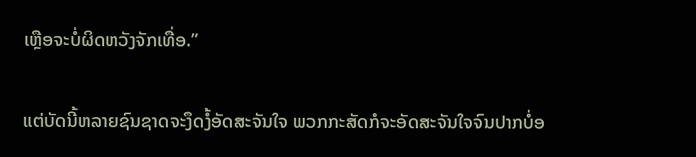ເຫຼືອຈະບໍ່ຜິດຫວັງຈັກເທື່ອ.”


ແຕ່ບັດນີ້ຫລາຍຊົນຊາດຈະງຶດງໍ້ອັດສະຈັນໃຈ ພວກກະສັດກໍຈະອັດສະຈັນໃຈຈົນປາກບໍ່ອ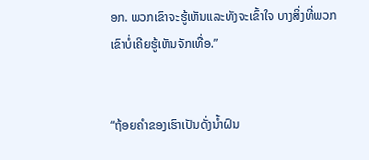ອກ. ພວກເຂົາຈະຮູ້ເຫັນແລະທັງຈະເຂົ້າໃຈ ບາງສິ່ງທີ່ພວກເຂົາບໍ່ເຄີຍຮູ້ເຫັນຈັກເທື່ອ.”


“ຖ້ອຍຄຳຂອງເຮົາເປັນດັ່ງນໍ້າຝົນ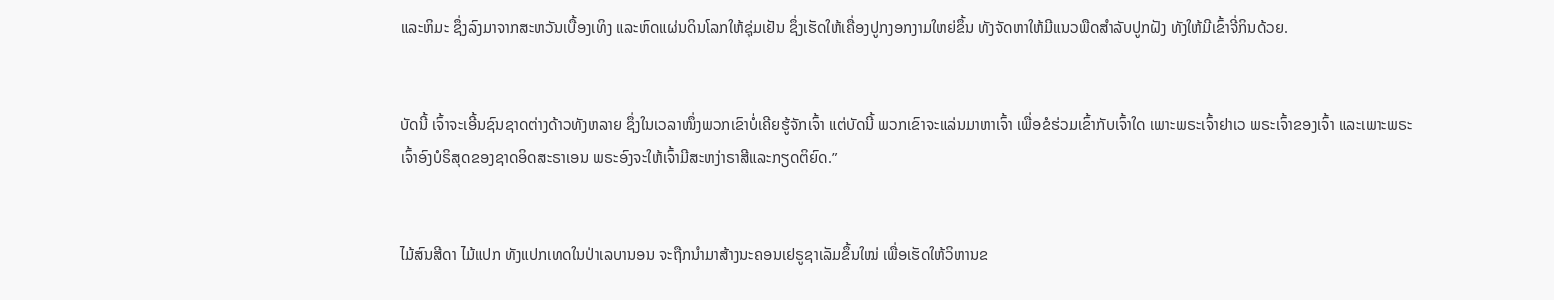ແລະຫິມະ ຊຶ່ງລົງມາຈາກສະຫວັນເບື້ອງເທິງ ແລະຫົດແຜ່ນດິນໂລກໃຫ້ຊຸ່ມເຢັນ ຊຶ່ງເຮັດໃຫ້ເຄື່ອງປູກງອກງາມໃຫຍ່ຂຶ້ນ ທັງຈັດຫາໃຫ້ມີແນວພືດສຳລັບປູກຝັງ ທັງໃຫ້ມີເຂົ້າຈີ່ກິນດ້ວຍ.


ບັດນີ້ ເຈົ້າຈະເອີ້ນຊົນຊາດຕ່າງດ້າວທັງຫລາຍ ຊຶ່ງໃນເວລາໜຶ່ງພວກເຂົາບໍ່ເຄີຍຮູ້ຈັກເຈົ້າ ແຕ່ບັດນີ້ ພວກເຂົາຈະແລ່ນມາຫາເຈົ້າ ເພື່ອຂໍຮ່ວມເຂົ້າກັບເຈົ້າໃດ ເພາະພຣະເຈົ້າຢາເວ ພຣະເຈົ້າຂອງເຈົ້າ ແລະເພາະພຣະເຈົ້າອົງບໍຣິສຸດຂອງຊາດອິດສະຣາເອນ ພຣະອົງຈະໃຫ້ເຈົ້າມີສະຫງ່າຣາສີແລະກຽດຕິຍົດ.”


ໄມ້ສົນສີດາ ໄມ້ແປກ ທັງແປກເທດໃນປ່າເລບານອນ ຈະຖືກນຳມາສ້າງນະຄອນເຢຣູຊາເລັມຂຶ້ນໃໝ່ ເພື່ອເຮັດໃຫ້ວິຫານຂ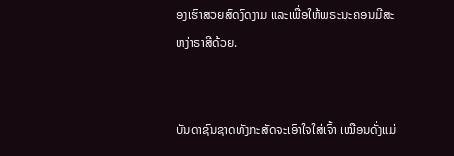ອງເຮົາສວຍສົດງົດງາມ ແລະເພື່ອໃຫ້ພຣະນະຄອນມີສະຫງ່າຣາສີດ້ວຍ.


ບັນດາຊົນຊາດທັງກະສັດຈະເອົາໃຈໃສ່ເຈົ້າ ເໝືອນດັ່ງແມ່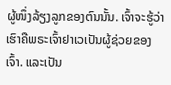ຜູ້ໜຶ່ງລ້ຽງລູກຂອງຕົນນັ້ນ. ເຈົ້າຈະຮູ້ວ່າເຮົາຄືພຣະເຈົ້າຢາເວເປັນຜູ້ຊ່ວຍຂອງເຈົ້າ. ແລະເປັນ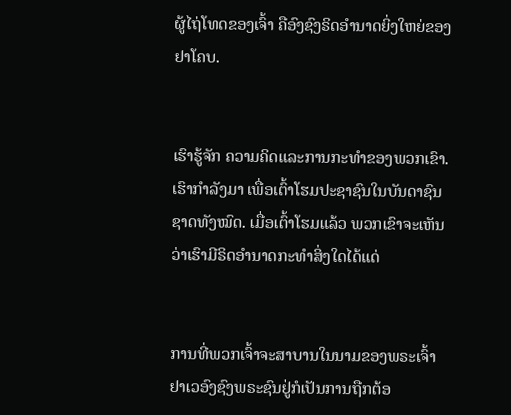ຜູ້ໄຖ່ໂທດຂອງເຈົ້າ ຄືອົງຊົງຣິດອຳນາດຍິ່ງໃຫຍ່ຂອງຢາໂຄບ.


ເຮົາຮູ້ຈັກ ຄວາມຄິດແລະການກະທຳຂອງພວກເຂົາ. ເຮົາກຳລັງມາ ເພື່ອເຕົ້າໂຮມປະຊາຊົນໃນບັນດາຊົນຊາດທັງໝົດ. ເມື່ອເຕົ້າໂຮມແລ້ວ ພວກເຂົາຈະເຫັນວ່າເຮົາມີຣິດອຳນາດກະທຳສິ່ງໃດໄດ້ແດ່


ການທີ່ພວກເຈົ້າຈະສາບານໃນນາມຂອງພຣະເຈົ້າຢາເວອົງຊົງພຣະຊົນຢູ່ກໍເປັນການຖືກຕ້ອ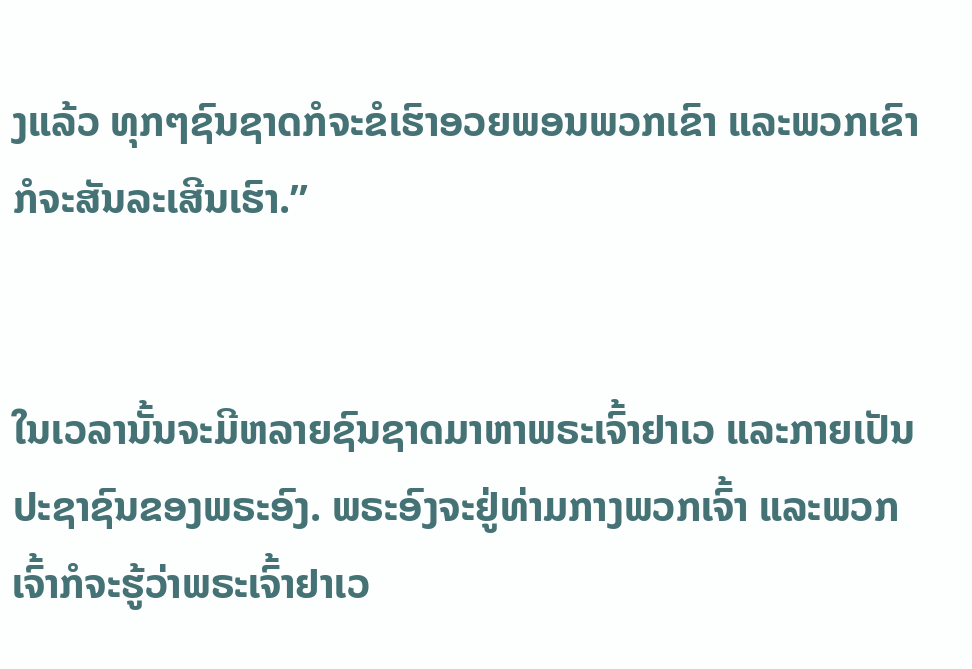ງແລ້ວ ທຸກໆຊົນຊາດກໍຈະຂໍເຮົາອວຍພອນພວກເຂົາ ແລະພວກເຂົາກໍຈະສັນລະເສີນເຮົາ.”


ໃນເວລານັ້ນຈະມີຫລາຍຊົນຊາດມາຫາພຣະເຈົ້າຢາເວ ແລະກາຍເປັນປະຊາຊົນຂອງພຣະອົງ. ພຣະອົງຈະຢູ່ທ່າມກາງພວກເຈົ້າ ແລະພວກເຈົ້າກໍຈະຮູ້ວ່າພຣະເຈົ້າຢາເວ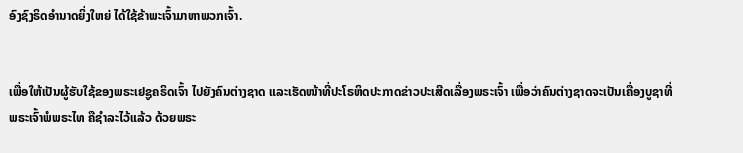ອົງຊົງຣິດອຳນາດຍິ່ງໃຫຍ່ ໄດ້ໃຊ້ຂ້າພະເຈົ້າມາຫາພວກເຈົ້າ.


ເພື່ອໃຫ້ເປັນຜູ້ຮັບໃຊ້ຂອງພຣະເຢຊູຄຣິດເຈົ້າ ໄປຍັງຄົນຕ່າງຊາດ ແລະເຮັດໜ້າທີ່ປະໂຣຫິດປະກາດຂ່າວປະເສີດເລື່ອງພຣະເຈົ້າ ເພື່ອວ່າຄົນຕ່າງຊາດຈະເປັນເຄື່ອງບູຊາທີ່ພຣະເຈົ້າພໍພຣະໄທ ຄືຊຳລະໄວ້ແລ້ວ ດ້ວຍພຣະ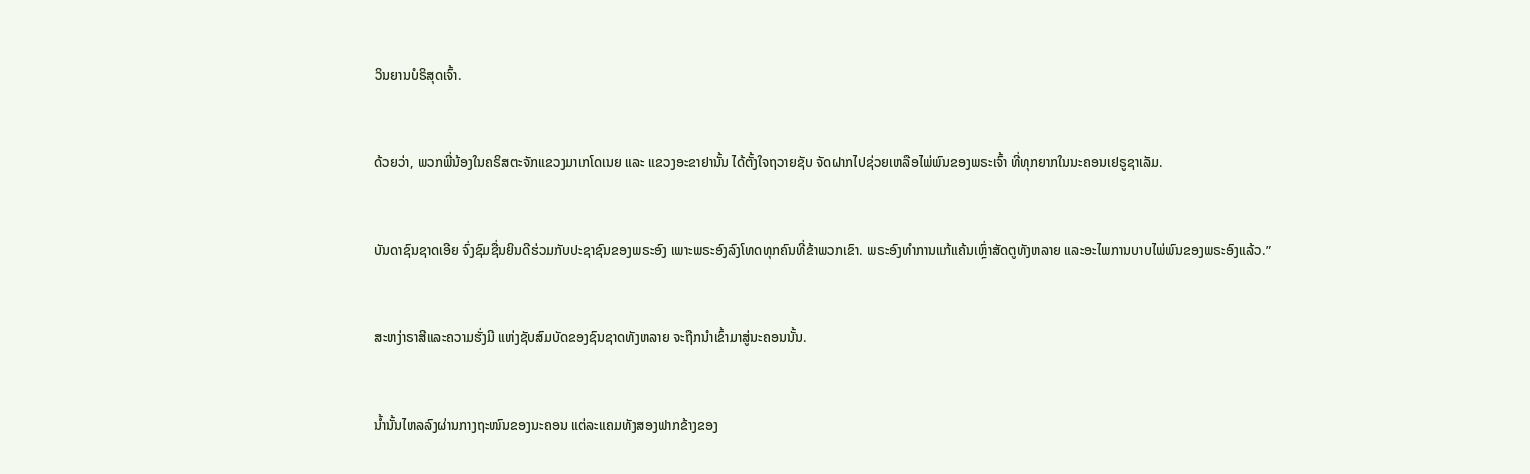ວິນຍານບໍຣິສຸດເຈົ້າ.


ດ້ວຍວ່າ, ພວກພີ່ນ້ອງໃນຄຣິສຕະຈັກແຂວງມາເກໂດເນຍ ແລະ ແຂວງອະຂາຢານັ້ນ ໄດ້ຕັ້ງໃຈຖວາຍຊັບ ຈັດຝາກໄປຊ່ວຍເຫລືອໄພ່ພົນຂອງພຣະເຈົ້າ ທີ່ທຸກຍາກໃນນະຄອນເຢຣູຊາເລັມ.


ບັນດາຊົນຊາດເອີຍ ຈົ່ງຊົມຊື່ນຍິນດີຮ່ວມກັບປະຊາຊົນຂອງພຣະອົງ ເພາະພຣະອົງລົງໂທດທຸກຄົນທີ່ຂ້າພວກເຂົາ. ພຣະອົງທຳການແກ້ແຄ້ນເຫຼົ່າສັດຕູທັງຫລາຍ ແລະອະໄພການບາບໄພ່ພົນຂອງພຣະອົງແລ້ວ.”


ສະຫງ່າຣາສີແລະຄວາມຮັ່ງມີ ແຫ່ງຊັບສົມບັດຂອງຊົນຊາດທັງຫລາຍ ຈະຖືກນຳເຂົ້າມາສູ່ນະຄອນນັ້ນ.


ນໍ້ານັ້ນໄຫລລົງຜ່ານກາງຖະໜົນຂອງນະຄອນ ແຕ່ລະແຄມທັງສອງຟາກຂ້າງຂອງ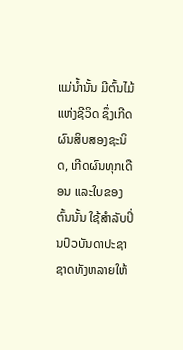ແມ່ນໍ້ານັ້ນ ມີຕົ້ນໄມ້ແຫ່ງຊີວິດ ຊຶ່ງເກີດຜົນສິບສອງຊະນິດ, ເກີດຜົນທຸກເດືອນ ແລະໃບຂອງຕົ້ນນັ້ນ ໃຊ້ສຳລັບປິ່ນປົວບັນດາປະຊາຊາດທັງຫລາຍໃຫ້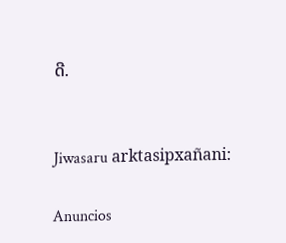ດີ.


Jiwasaru arktasipxañani:

Anuncios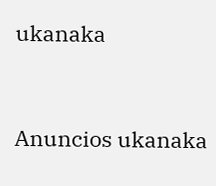ukanaka


Anuncios ukanaka